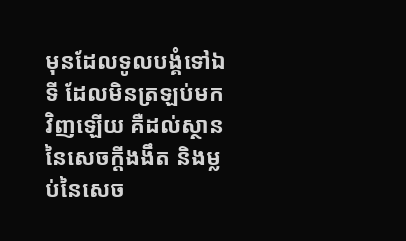មុនដែលទូលបង្គំទៅឯទី ដែលមិនត្រឡប់មកវិញឡើយ គឺដល់ស្ថាននៃសេចក្ដីងងឹត និងម្លប់នៃសេច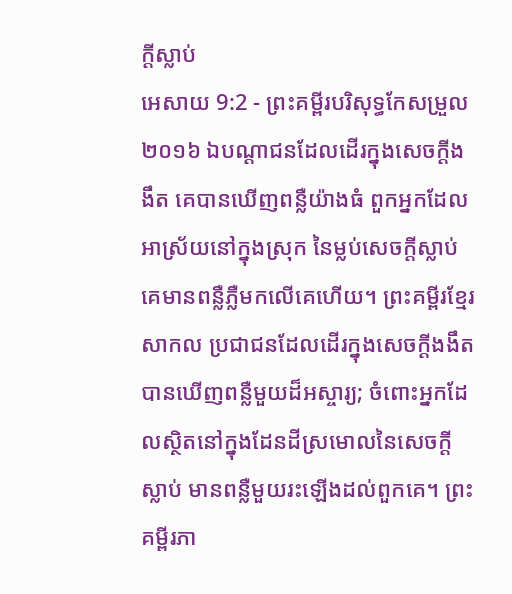ក្ដីស្លាប់
អេសាយ 9:2 - ព្រះគម្ពីរបរិសុទ្ធកែសម្រួល ២០១៦ ឯបណ្ដាជនដែលដើរក្នុងសេចក្ដីងងឹត គេបានឃើញពន្លឺយ៉ាងធំ ពួកអ្នកដែលអាស្រ័យនៅក្នុងស្រុក នៃម្លប់សេចក្ដីស្លាប់ គេមានពន្លឺភ្លឺមកលើគេហើយ។ ព្រះគម្ពីរខ្មែរសាកល ប្រជាជនដែលដើរក្នុងសេចក្ដីងងឹត បានឃើញពន្លឺមួយដ៏អស្ចារ្យ; ចំពោះអ្នកដែលស្ថិតនៅក្នុងដែនដីស្រមោលនៃសេចក្ដីស្លាប់ មានពន្លឺមួយរះឡើងដល់ពួកគេ។ ព្រះគម្ពីរភា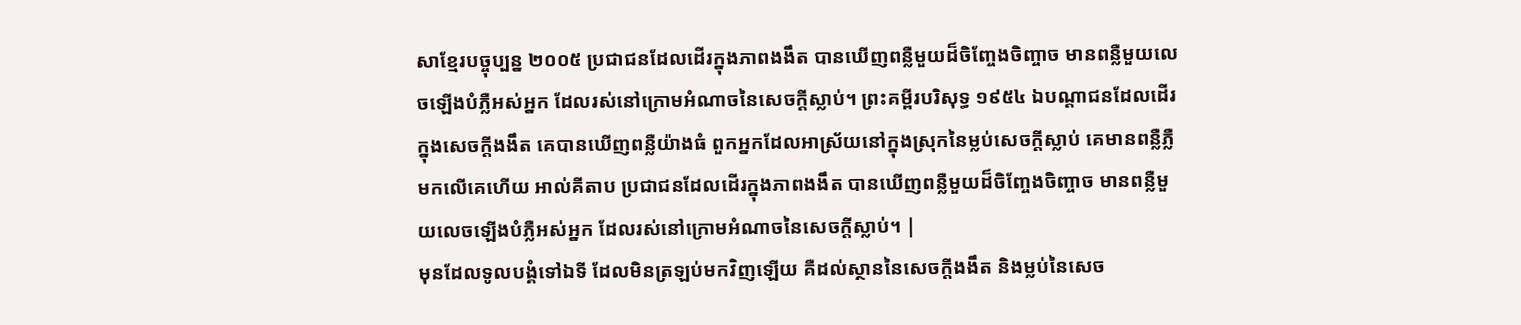សាខ្មែរបច្ចុប្បន្ន ២០០៥ ប្រជាជនដែលដើរក្នុងភាពងងឹត បានឃើញពន្លឺមួយដ៏ចិញ្ចែងចិញ្ចាច មានពន្លឺមួយលេចឡើងបំភ្លឺអស់អ្នក ដែលរស់នៅក្រោមអំណាចនៃសេចក្ដីស្លាប់។ ព្រះគម្ពីរបរិសុទ្ធ ១៩៥៤ ឯបណ្តាជនដែលដើរក្នុងសេចក្ដីងងឹត គេបានឃើញពន្លឺយ៉ាងធំ ពួកអ្នកដែលអាស្រ័យនៅក្នុងស្រុកនៃម្លប់សេចក្ដីស្លាប់ គេមានពន្លឺភ្លឺមកលើគេហើយ អាល់គីតាប ប្រជាជនដែលដើរក្នុងភាពងងឹត បានឃើញពន្លឺមួយដ៏ចិញ្ចែងចិញ្ចាច មានពន្លឺមួយលេចឡើងបំភ្លឺអស់អ្នក ដែលរស់នៅក្រោមអំណាចនៃសេចក្ដីស្លាប់។ |
មុនដែលទូលបង្គំទៅឯទី ដែលមិនត្រឡប់មកវិញឡើយ គឺដល់ស្ថាននៃសេចក្ដីងងឹត និងម្លប់នៃសេច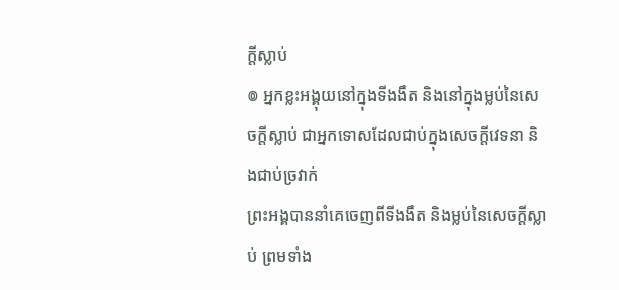ក្ដីស្លាប់
៙ អ្នកខ្លះអង្គុយនៅក្នុងទីងងឹត និងនៅក្នុងម្លប់នៃសេចក្ដីស្លាប់ ជាអ្នកទោសដែលជាប់ក្នុងសេចក្ដីវេទនា និងជាប់ច្រវាក់
ព្រះអង្គបាននាំគេចេញពីទីងងឹត និងម្លប់នៃសេចក្ដីស្លាប់ ព្រមទាំង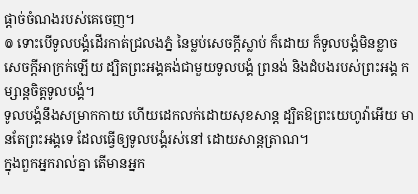ផ្ដាច់ចំណងរបស់គេចេញ។
៙ ទោះបើទូលបង្គំដើរកាត់ជ្រលងភ្នំ នៃម្លប់សេចក្ដីស្លាប់ ក៏ដោយ ក៏ទូលបង្គំមិនខ្លាចសេចក្ដីអាក្រក់ឡើយ ដ្បិតព្រះអង្គគង់ជាមួយទូលបង្គំ ព្រនង់ និងដំបងរបស់ព្រះអង្គ កម្សាន្តចិត្តទូលបង្គំ។
ទូលបង្គំនឹងសម្រាកកាយ ហើយដេកលក់ដោយសុខសាន្ត ដ្បិតឱព្រះយេហូវ៉ាអើយ មានតែព្រះអង្គទេ ដែលធ្វើឲ្យទូលបង្គំរស់នៅ ដោយសាន្តត្រាណ។
ក្នុងពួកអ្នករាល់គ្នា តើមានអ្នក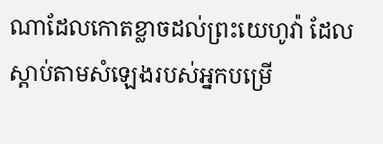ណាដែលកោតខ្លាចដល់ព្រះយេហូវ៉ា ដែលស្តាប់តាមសំឡេងរបស់អ្នកបម្រើ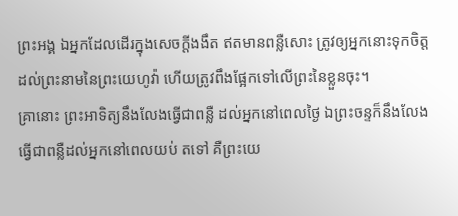ព្រះអង្គ ឯអ្នកដែលដើរក្នុងសេចក្ដីងងឹត ឥតមានពន្លឺសោះ ត្រូវឲ្យអ្នកនោះទុកចិត្តដល់ព្រះនាមនៃព្រះយេហូវ៉ា ហើយត្រូវពឹងផ្អែកទៅលើព្រះនៃខ្លួនចុះ។
គ្រានោះ ព្រះអាទិត្យនឹងលែងធ្វើជាពន្លឺ ដល់អ្នកនៅពេលថ្ងៃ ឯព្រះចន្ទក៏នឹងលែងធ្វើជាពន្លឺដល់អ្នកនៅពេលយប់ តទៅ គឺព្រះយេ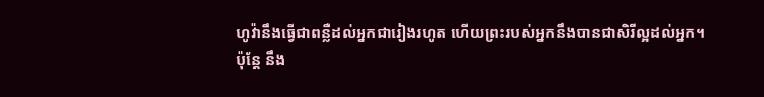ហូវ៉ានឹងធ្វើជាពន្លឺដល់អ្នកជារៀងរហូត ហើយព្រះរបស់អ្នកនឹងបានជាសិរីល្អដល់អ្នក។
ប៉ុន្តែ នឹង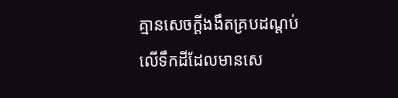គ្មានសេចក្ដីងងឹតគ្របដណ្ដប់លើទឹកដីដែលមានសេ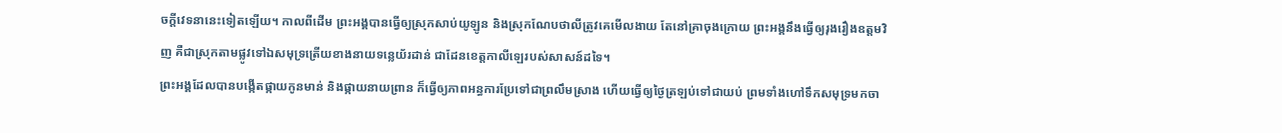ចក្ដីវេទនានេះទៀតឡើយ។ កាលពីដើម ព្រះអង្គបានធ្វើឲ្យស្រុកសាប់យូឡូន និងស្រុកណែបថាលីត្រូវគេមើលងាយ តែនៅគ្រាចុងក្រោយ ព្រះអង្គនឹងធ្វើឲ្យរុងរឿងឧត្តមវិញ គឺជាស្រុកតាមផ្លូវទៅឯសមុទ្រត្រើយខាងនាយទន្លេយ័រដាន់ ជាដែនខេត្តកាលីឡេរបស់សាសន៍ដទៃ។
ព្រះអង្គដែលបានបង្កើតផ្កាយកូនមាន់ និងផ្កាយនាយព្រាន ក៏ធ្វើឲ្យភាពអន្ធការប្រែទៅជាព្រលឹមស្រាង ហើយធ្វើឲ្យថ្ងៃត្រឡប់ទៅជាយប់ ព្រមទាំងហៅទឹកសមុទ្រមកចា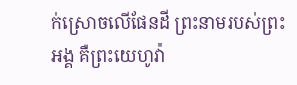ក់ស្រោចលើផែនដី ព្រះនាមរបស់ព្រះអង្គ គឺព្រះយេហូវ៉ា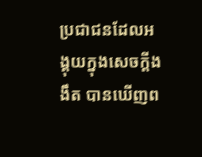ប្រជាជនដែលអង្គុយក្នុងសេចក្តីងងឹត បានឃើញព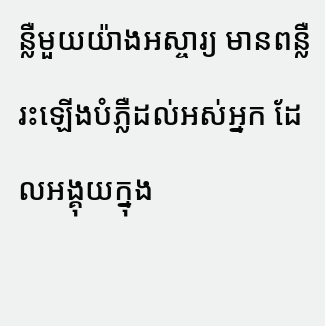ន្លឺមួយយ៉ាងអស្ចារ្យ មានពន្លឺរះឡើងបំភ្លឺដល់អស់អ្នក ដែលអង្គុយក្នុង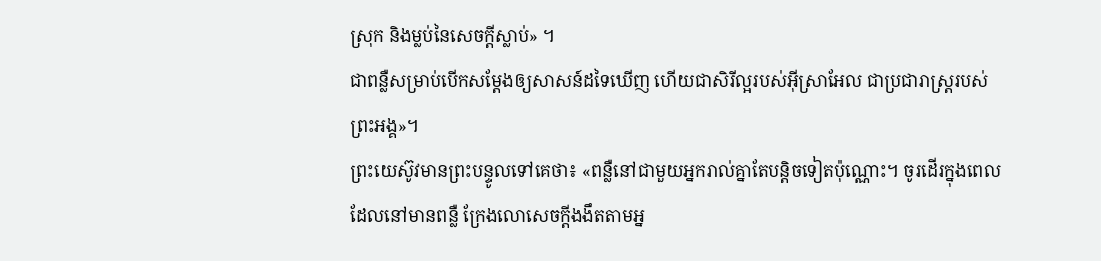ស្រុក និងម្លប់នៃសេចក្តីស្លាប់» ។
ជាពន្លឺសម្រាប់បើកសម្តែងឲ្យសាសន៍ដទៃឃើញ ហើយជាសិរីល្អរបស់អ៊ីស្រាអែល ជាប្រជារាស្ត្ររបស់ព្រះអង្គ»។
ព្រះយេស៊ូវមានព្រះបន្ទូលទៅគេថា៖ «ពន្លឺនៅជាមួយអ្នករាល់គ្នាតែបន្តិចទៀតប៉ុណ្ណោះ។ ចូរដើរក្នុងពេលដែលនៅមានពន្លឺ ក្រែងលោសេចក្តីងងឹតតាមអ្ន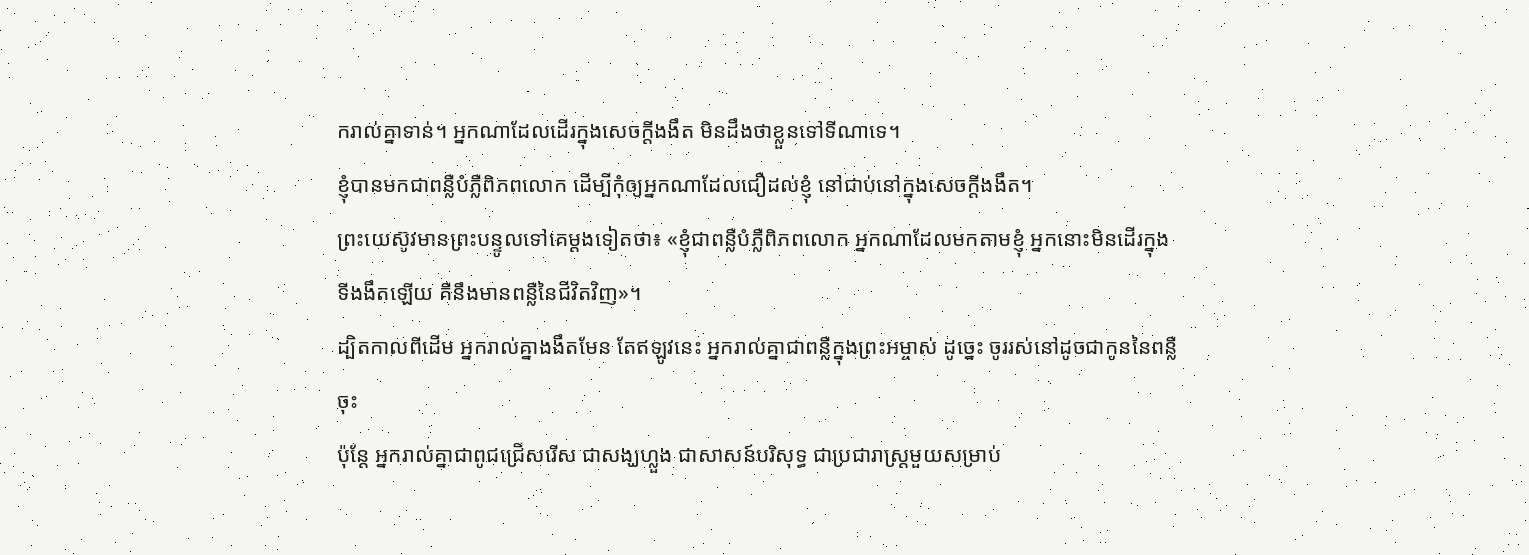ករាល់គ្នាទាន់។ អ្នកណាដែលដើរក្នុងសេចក្តីងងឹត មិនដឹងថាខ្លួនទៅទីណាទេ។
ខ្ញុំបានមកជាពន្លឺបំភ្លឺពិភពលោក ដើម្បីកុំឲ្យអ្នកណាដែលជឿដល់ខ្ញុំ នៅជាប់នៅក្នុងសេចក្តីងងឹត។
ព្រះយេស៊ូវមានព្រះបន្ទូលទៅគេម្តងទៀតថា៖ «ខ្ញុំជាពន្លឺបំភ្លឺពិភពលោក អ្នកណាដែលមកតាមខ្ញុំ អ្នកនោះមិនដើរក្នុងទីងងឹតឡើយ គឺនឹងមានពន្លឺនៃជីវិតវិញ»។
ដ្បិតកាលពីដើម អ្នករាល់គ្នាងងឹតមែន តែឥឡូវនេះ អ្នករាល់គ្នាជាពន្លឺក្នុងព្រះអម្ចាស់ ដូច្នេះ ចូររស់នៅដូចជាកូននៃពន្លឺចុះ
ប៉ុន្តែ អ្នករាល់គ្នាជាពូជជ្រើសរើស ជាសង្ឃហ្លួង ជាសាសន៍បរិសុទ្ធ ជាប្រជារាស្ត្រមួយសម្រាប់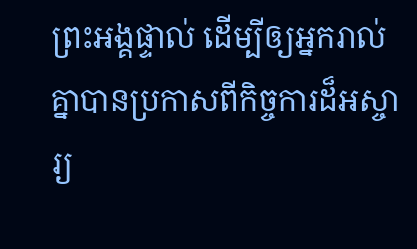ព្រះអង្គផ្ទាល់ ដើម្បីឲ្យអ្នករាល់គ្នាបានប្រកាសពីកិច្ចការដ៏អស្ចារ្យ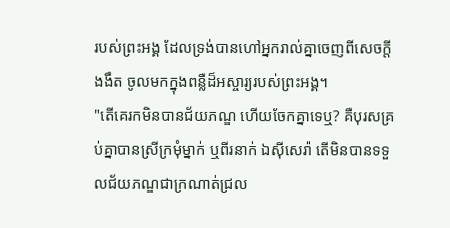របស់ព្រះអង្គ ដែលទ្រង់បានហៅអ្នករាល់គ្នាចេញពីសេចក្តីងងឹត ចូលមកក្នុងពន្លឺដ៏អស្ចារ្យរបស់ព្រះអង្គ។
"តើគេរកមិនបានជ័យភណ្ឌ ហើយចែកគ្នាទេឬ? គឺបុរសគ្រប់គ្នាបានស្រីក្រមុំម្នាក់ ឬពីរនាក់ ឯស៊ីសេរ៉ា តើមិនបានទទួលជ័យភណ្ឌជាក្រណាត់ជ្រល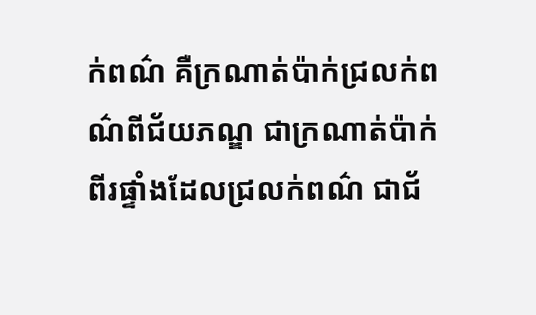ក់ពណ៌ គឺក្រណាត់ប៉ាក់ជ្រលក់ពណ៌ពីជ័យភណ្ឌ ជាក្រណាត់ប៉ាក់ពីរផ្ទាំងដែលជ្រលក់ពណ៌ ជាជ័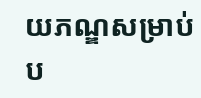យភណ្ឌសម្រាប់ប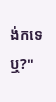ង់កទេឬ?"